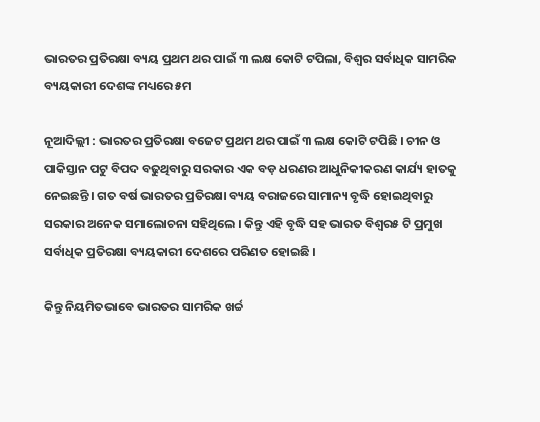ଭାରତର ପ୍ରତିରକ୍ଷା ବ୍ୟୟ ପ୍ରଥମ ଥର ପାଇଁ ୩ ଲକ୍ଷ କୋଟି ଟପିଲା, ବିଶ୍ୱର ସର୍ବାଧିକ ସାମରିକ ବ୍ୟୟକାରୀ ଦେଶଙ୍କ ମଧ୍ୟରେ ୫ମ

ନୂଆଦିଲ୍ଲୀ : ଭାରତର ପ୍ରତିରକ୍ଷା ବଜେଟ ପ୍ରଥମ ଥର ପାଇଁ ୩ ଲକ୍ଷ କୋଟି ଟପିଛି । ଚୀନ ଓ ପାକିସ୍ତାନ ପଟୁ ବିପଦ ବଢୁଥିବାରୁ ସରକାର ଏକ ବଡ଼ ଧରଣର ଆଧୁନିକୀକରଣ କାର୍ଯ୍ୟ ହାତକୁ ନେଇଛନ୍ତି । ଗତ ବର୍ଷ ଭାରତର ପ୍ରତିରକ୍ଷା ବ୍ୟୟ ବରାଜରେ ସାମାନ୍ୟ ବୃଦ୍ଧି ହୋଇଥିବାରୁ ସରକାର ଅନେକ ସମାଲୋଚନା ସହିଥିଲେ । କିନ୍ତୁ ଏହି ବୃଦ୍ଧି ସହ ଭାରତ ବିଶ୍ୱର୫ ଟି ପ୍ରମୁଖ ସର୍ବାଧିକ ପ୍ରତିରକ୍ଷା ବ୍ୟୟକାରୀ ଦେଶରେ ପରିଣତ ହୋଇଛି ।

କିନ୍ତୁ ନିୟମିତଭାବେ ଭାରତର ସାମରିକ ଖର୍ଚ୍ଚ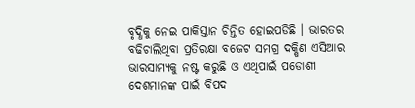ବୃଦ୍ଧିକୁ ନେଇ ପାକିସ୍ତାନ ଚିନ୍ତିତ ହୋଇପଡିଛି । ଭାରତର ବଢିଚାଲିଥିବା ପ୍ରତିରକ୍ଷା ବଜେଟ ସମଗ୍ର ଦକ୍ଷିଣ ଏସିଆର ଭାରସାମ୍ୟକୁ ନଷ୍ଟ କରୁଛି ଓ ଏଥିପାଇଁ ପଡୋଶୀ ଦେଶମାନଙ୍କ ପାଇଁ ବିପଦ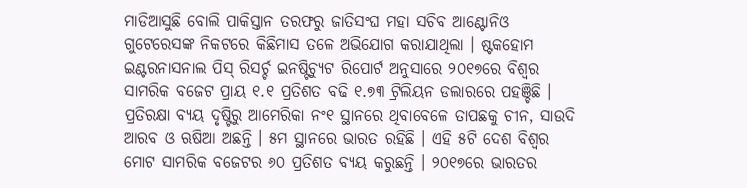ମାଡିଆସୁଛି ବୋଲି ପାକିସ୍ତାନ ତରଫରୁ ଜାତିସଂଘ ମହା ସଚିବ ଆଣ୍ଟୋନିଓ ଗୁଟେରେସଙ୍କ ନିକଟରେ କିଛିମାସ ତଳେ ଅଭିଯୋଗ କରାଯାଥିଲା । ଷ୍ଟକହୋମ ଇଣ୍ଟରନାସନାଲ ପିସ୍‌ ରିସର୍ଚ୍ଚ ଇନଷ୍ଟିଚ୍ୟୁଟ ରିପୋର୍ଟ ଅନୁସାରେ ୨୦୧୭ରେ ବିଶ୍ୱର ସାମରିକ ବଜେଟ ପ୍ରାୟ ୧.୧ ପ୍ରତିଶତ ବଢି ୧.୭୩ ଟ୍ରିଲିୟନ ଡଲାରରେ ପହଞ୍ଚିଛି । ପ୍ରତିରକ୍ଷା ବ୍ୟୟ ଦୃଷ୍ଟିରୁ ଆମେରିକା ନଂ୧ ସ୍ଥାନରେ ଥିବାବେଳେ ତାପଛକୁ ଚୀନ, ସାଉଦି ଆରବ ଓ ଋଷିଆ ଅଛନ୍ତି । ୫ମ ସ୍ଥାନରେ ଭାରତ ରହିଛି । ଏହି ୫ଟି ଦେଶ ବିଶ୍ୱର ମୋଟ ସାମରିକ ବଜେଟର ୬୦ ପ୍ରତିଶତ ବ୍ୟୟ କରୁଛନ୍ତି । ୨୦୧୭ରେ ଭାରତର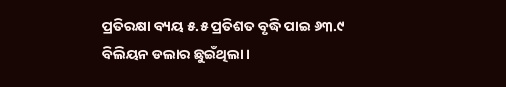ପ୍ରତିରକ୍ଷା ବ୍ୟୟ ୫.୫ ପ୍ରତିଶତ ବୃଦ୍ଧି ପାଇ ୬୩.୯ ବିଲିୟନ ଡଲାର ଛୁଇଁଥିଲା ।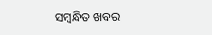ସମ୍ବନ୍ଧିତ ଖବର